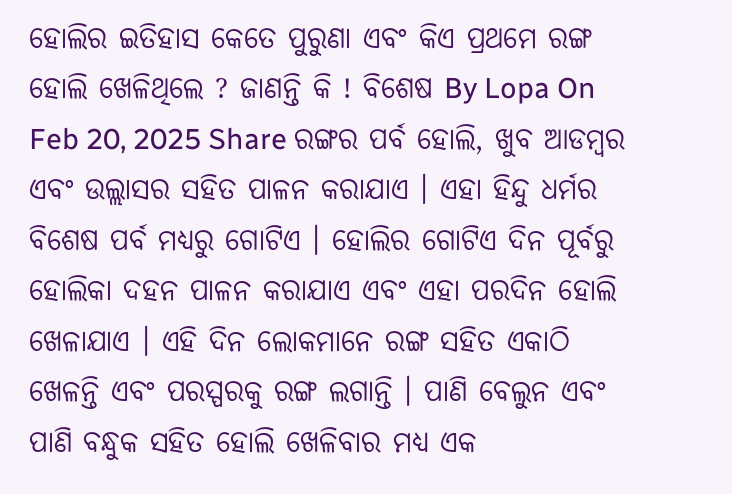ହୋଲିର ଇତିହାସ କେତେ ପୁରୁଣା ଏବଂ କିଏ ପ୍ରଥମେ ରଙ୍ଗ ହୋଲି ଖେଳିଥିଲେ ? ଜାଣନ୍ତି କି ! ବିଶେଷ By Lopa On Feb 20, 2025 Share ରଙ୍ଗର ପର୍ବ ହୋଲି, ଖୁବ ଆଡମ୍ବର ଏବଂ ଉଲ୍ଲାସର ସହିତ ପାଳନ କରାଯାଏ । ଏହା ହିନ୍ଦୁ ଧର୍ମର ବିଶେଷ ପର୍ବ ମଧ୍ୟରୁ ଗୋଟିଏ । ହୋଲିର ଗୋଟିଏ ଦିନ ପୂର୍ବରୁ ହୋଲିକା ଦହନ ପାଳନ କରାଯାଏ ଏବଂ ଏହା ପରଦିନ ହୋଲି ଖେଳାଯାଏ । ଏହି ଦିନ ଲୋକମାନେ ରଙ୍ଗ ସହିତ ଏକାଠି ଖେଳନ୍ତି ଏବଂ ପରସ୍ପରକୁ ରଙ୍ଗ ଲଗାନ୍ତି । ପାଣି ବେଲୁନ ଏବଂ ପାଣି ବନ୍ଧୁକ ସହିତ ହୋଲି ଖେଳିବାର ମଧ୍ୟ ଏକ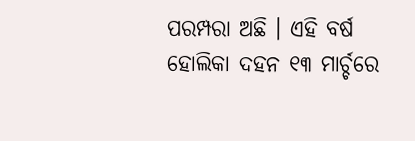ପରମ୍ପରା ଅଛି । ଏହି ବର୍ଷ ହୋଲିକା ଦହନ ୧୩ ମାର୍ଚ୍ଚରେ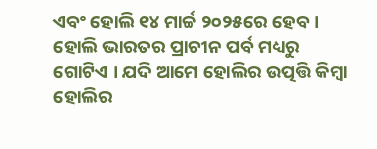ଏବଂ ହୋଲି ୧୪ ମାର୍ଚ୍ଚ ୨୦୨୫ରେ ହେବ । ହୋଲି ଭାରତର ପ୍ରାଚୀନ ପର୍ବ ମଧ୍ୟରୁ ଗୋଟିଏ । ଯଦି ଆମେ ହୋଲିର ଉତ୍ପତ୍ତି କିମ୍ବା ହୋଲିର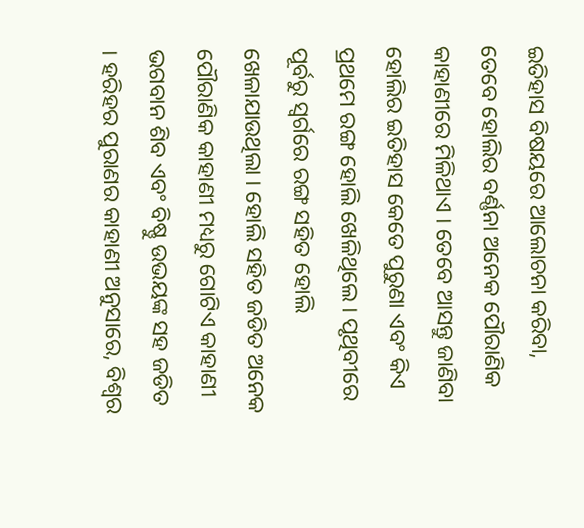ଇତିହାସ ବିଷୟରେ ଆଲୋଚନା କରିବା, ତେବେ ହୋଲିର ବର୍ଣ୍ଣନା ଅନେକ ପୌରାଣିକ କାହାଣୀରେ ମିଳିଥାଏ । ତେବେ ଆସନ୍ତୁ ଜାଣିବା ହୋଲିର ଇତିହାସ କେତେ ପୁରୁଣା ଏବଂ କିଏ ପ୍ରଥମେ ରଙ୍ଗ ହୋଲି ଖେଳିଥିଲେ । ପୃଥିବୀରେ ପୂର୍ବରୁ ସ୍ୱର୍ଗରେ ରଙ୍ଗ ସହିତ ହୋଲି ଖେଳାଯାଉଥିଲା । ହୋଲି ସହିତ ଜଡିତ ଅନେକ ପୌରାଣିକ କାହାଣୀ ମଧ୍ୟରୁ ଗୋଟିଏ କାହାଣୀ ଭଗବାନ ଶିବ ଏବଂ ବିଷ୍ଣୁ ଉଭୟଙ୍କ ସହ ଜଡିତ । ହରିହର ପୁରାଣର କାହାଣୀ ଅନୁସାରେ, ବିଶ୍ୱର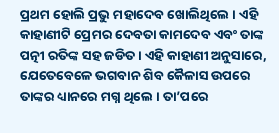ପ୍ରଥମ ହୋଲି ପ୍ରଭୁ ମହାଦେବ ଖୋଲିଥିଲେ । ଏହି କାହାଣୀଟି ପ୍ରେମର ଦେବତା କାମଦେବ ଏବଂ ତାଙ୍କ ପତ୍ନୀ ରତିଙ୍କ ସହ ଜଡିତ । ଏହି କାହାଣୀ ଅନୁସାରେ, ଯେତେବେଳେ ଭଗବାନ ଶିବ କୈଳାସ ଉପରେ ତାଙ୍କର ଧ୍ୟାନରେ ମଗ୍ନ ଥିଲେ । ତା’ପରେ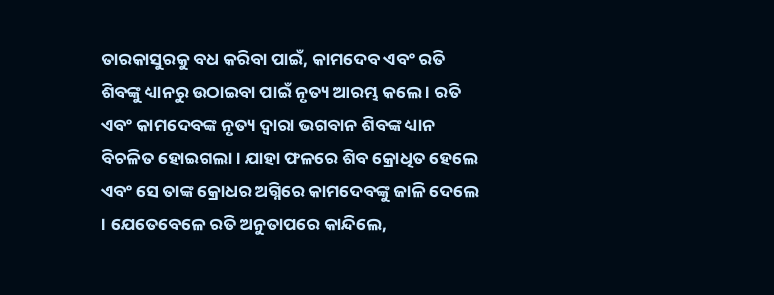ତାରକାସୁରକୁ ବଧ କରିବା ପାଇଁ, କାମଦେବ ଏବଂ ରତି ଶିବଙ୍କୁ ଧ୍ୟାନରୁ ଉଠାଇବା ପାଇଁ ନୃତ୍ୟ ଆରମ୍ଭ କଲେ । ରତି ଏବଂ କାମଦେବଙ୍କ ନୃତ୍ୟ ଦ୍ୱାରା ଭଗବାନ ଶିବଙ୍କ ଧ୍ୟାନ ବିଚଳିତ ହୋଇଗଲା । ଯାହା ଫଳରେ ଶିବ କ୍ରୋଧିତ ହେଲେ ଏବଂ ସେ ତାଙ୍କ କ୍ରୋଧର ଅଗ୍ନିରେ କାମଦେବଙ୍କୁ ଜାଳି ଦେଲେ । ଯେତେବେଳେ ରତି ଅନୁତାପରେ କାନ୍ଦିଲେ,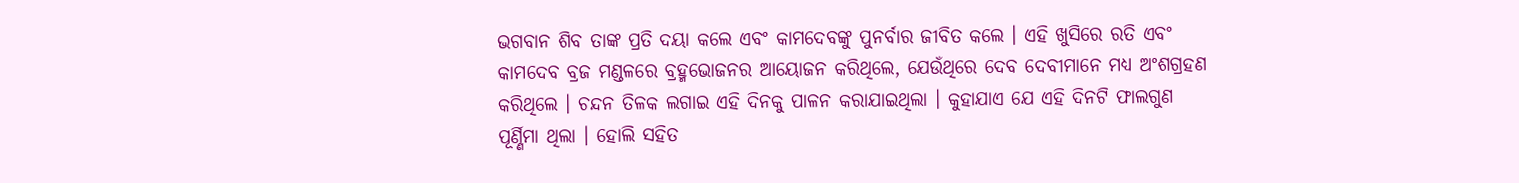ଭଗବାନ ଶିବ ତାଙ୍କ ପ୍ରତି ଦୟା କଲେ ଏବଂ କାମଦେବଙ୍କୁ ପୁନର୍ବାର ଜୀବିତ କଲେ । ଏହି ଖୁସିରେ ରତି ଏବଂ କାମଦେବ ବ୍ରଜ ମଣ୍ଡଳରେ ବ୍ରହ୍ମଭୋଜନର ଆୟୋଜନ କରିଥିଲେ, ଯେଉଁଥିରେ ଦେବ ଦେବୀମାନେ ମଧ୍ୟ ଅଂଶଗ୍ରହଣ କରିଥିଲେ । ଚନ୍ଦନ ତିଳକ ଲଗାଇ ଏହି ଦିନକୁ ପାଳନ କରାଯାଇଥିଲା । କୁହାଯାଏ ଯେ ଏହି ଦିନଟି ଫାଲଗୁଣ ପୂର୍ଣ୍ଣିମା ଥିଲା । ହୋଲି ସହିତ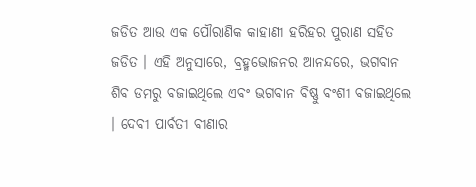ଜଡିତ ଆଉ ଏକ ପୌରାଣିକ କାହାଣୀ ହରିହର ପୁରାଣ ସହିତ ଜଡିତ । ଏହି ଅନୁସାରେ, ବ୍ରହ୍ମଭୋଜନର ଆନନ୍ଦରେ, ଭଗବାନ ଶିବ ଡମରୁ ବଜାଇଥିଲେ ଏବଂ ଭଗବାନ ବିଷ୍ଣୁ ବଂଶୀ ବଜାଇଥିଲେ । ଦେବୀ ପାର୍ବତୀ ବୀଣାର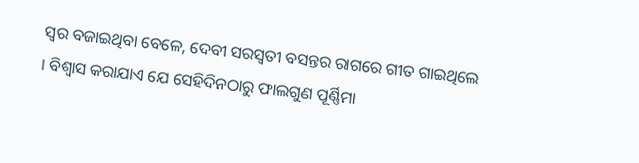ସ୍ୱର ବଜାଇଥିବା ବେଳେ, ଦେବୀ ସରସ୍ୱତୀ ବସନ୍ତର ରାଗରେ ଗୀତ ଗାଇଥିଲେ । ବିଶ୍ୱାସ କରାଯାଏ ଯେ ସେହିଦିନଠାରୁ ଫାଲଗୁଣ ପୂର୍ଣ୍ଣିମା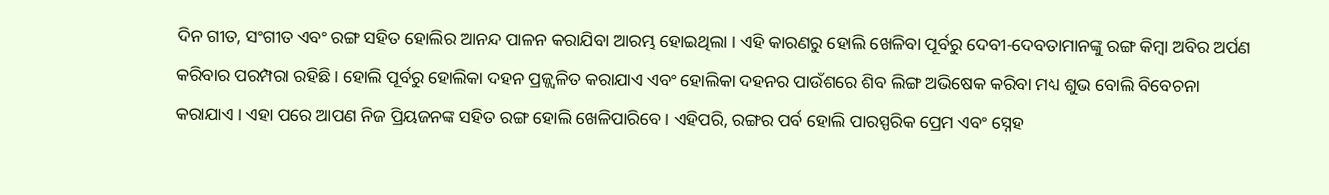ଦିନ ଗୀତ, ସଂଗୀତ ଏବଂ ରଙ୍ଗ ସହିତ ହୋଲିର ଆନନ୍ଦ ପାଳନ କରାଯିବା ଆରମ୍ଭ ହୋଇଥିଲା । ଏହି କାରଣରୁ ହୋଲି ଖେଳିବା ପୂର୍ବରୁ ଦେବୀ-ଦେବତାମାନଙ୍କୁ ରଙ୍ଗ କିମ୍ବା ଅବିର ଅର୍ପଣ କରିବାର ପରମ୍ପରା ରହିଛି । ହୋଲି ପୂର୍ବରୁ ହୋଲିକା ଦହନ ପ୍ରଜ୍ଜ୍ୱଳିତ କରାଯାଏ ଏବଂ ହୋଲିକା ଦହନର ପାଉଁଶରେ ଶିବ ଲିଙ୍ଗ ଅଭିଷେକ କରିବା ମଧ୍ୟ ଶୁଭ ବୋଲି ବିବେଚନା କରାଯାଏ । ଏହା ପରେ ଆପଣ ନିଜ ପ୍ରିୟଜନଙ୍କ ସହିତ ରଙ୍ଗ ହୋଲି ଖେଳିପାରିବେ । ଏହିପରି, ରଙ୍ଗର ପର୍ବ ହୋଲି ପାରସ୍ପରିକ ପ୍ରେମ ଏବଂ ସ୍ନେହ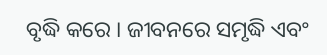ବୃଦ୍ଧି କରେ । ଜୀବନରେ ସମୃଦ୍ଧି ଏବଂ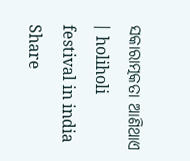ସକାରାତ୍ମକତା ଆଣିଥାଏ । holiholi festival in india Share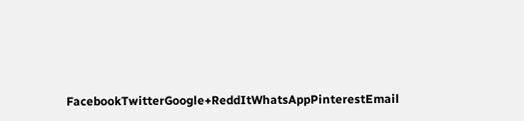FacebookTwitterGoogle+ReddItWhatsAppPinterestEmail